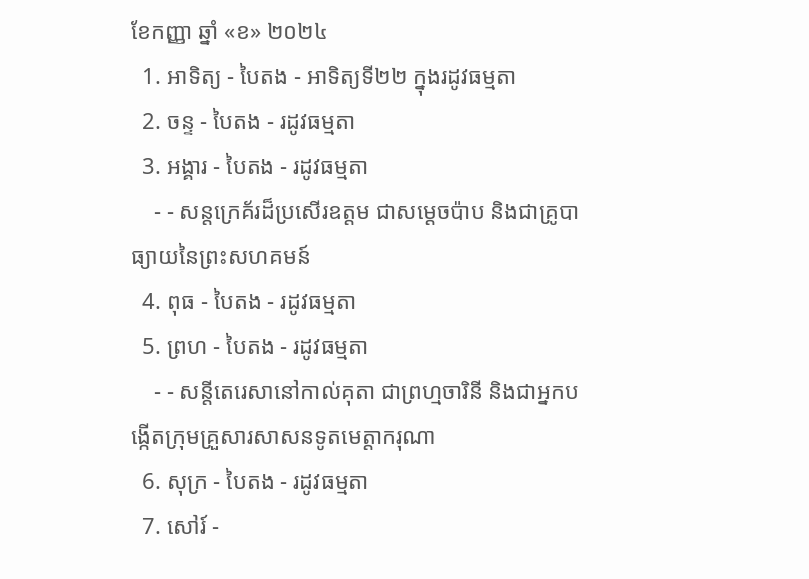ខែកញ្ញា ឆ្នាំ «ខ» ២០២៤
  1. អាទិត្យ - បៃតង - អាទិត្យទី២២ ក្នុងរដូវធម្មតា
  2. ចន្ទ - បៃតង - រដូវធម្មតា
  3. អង្គារ - បៃតង - រដូវធម្មតា
    - - សន្តក្រេគ័រដ៏ប្រសើរឧត្តម ជាសម្ដេចប៉ាប និងជាគ្រូបាធ្យាយនៃព្រះសហគមន៍
  4. ពុធ - បៃតង - រដូវធម្មតា
  5. ព្រហ - បៃតង - រដូវធម្មតា
    - - សន្តីតេរេសានៅកាល់គុតា ជាព្រហ្មចារិនី និងជាអ្នកបង្កើតក្រុមគ្រួសារសាសនទូតមេត្ដាករុណា
  6. សុក្រ - បៃតង - រដូវធម្មតា
  7. សៅរ៍ -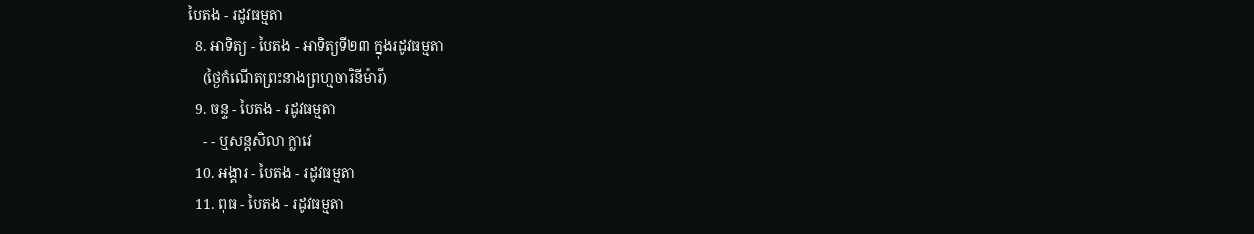បៃតង - រដូវធម្មតា
  8. អាទិត្យ - បៃតង - អាទិត្យទី២៣ ក្នុងរដូវធម្មតា
    (ថ្ងៃកំណើតព្រះនាងព្រហ្មចារិនីម៉ារី)
  9. ចន្ទ - បៃតង - រដូវធម្មតា
    - - ឬសន្តសិលា ក្លាវេ
  10. អង្គារ - បៃតង - រដូវធម្មតា
  11. ពុធ - បៃតង - រដូវធម្មតា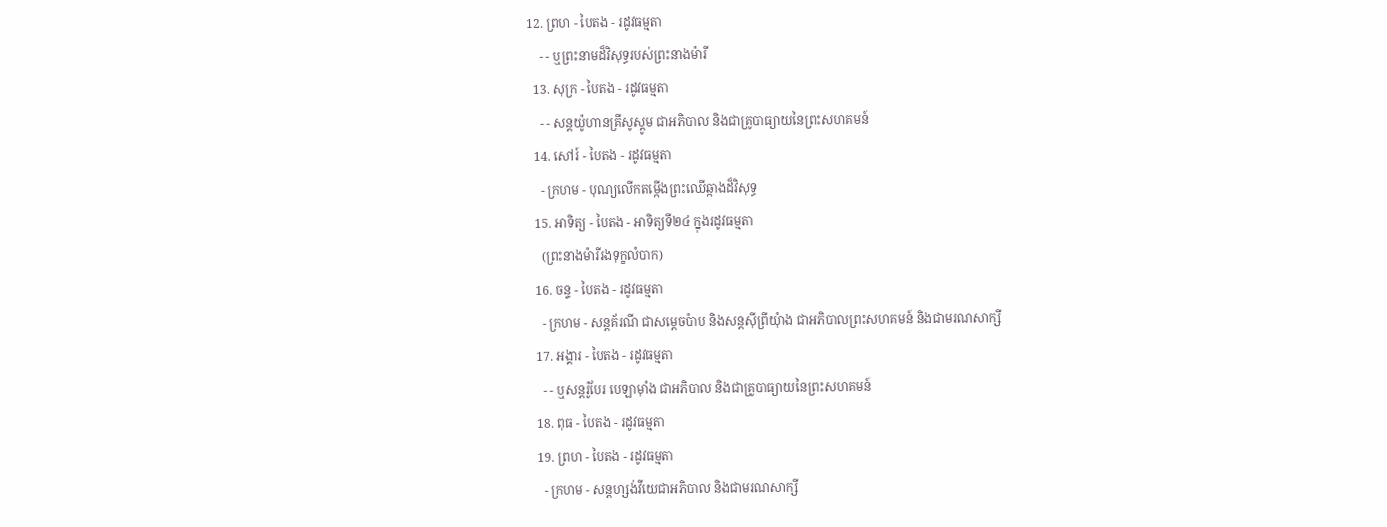12. ព្រហ - បៃតង - រដូវធម្មតា
    - - ឬព្រះនាមដ៏វិសុទ្ធរបស់ព្រះនាងម៉ារី
  13. សុក្រ - បៃតង - រដូវធម្មតា
    - - សន្តយ៉ូហានគ្រីសូស្តូម ជាអភិបាល និងជាគ្រូបាធ្យាយនៃព្រះសហគមន៍
  14. សៅរ៍ - បៃតង - រដូវធម្មតា
    - ក្រហម - បុណ្យលើកតម្កើងព្រះឈើឆ្កាងដ៏វិសុទ្ធ
  15. អាទិត្យ - បៃតង - អាទិត្យទី២៤ ក្នុងរដូវធម្មតា
    (ព្រះនាងម៉ារីរងទុក្ខលំបាក)
  16. ចន្ទ - បៃតង - រដូវធម្មតា
    - ក្រហម - សន្តគ័រណី ជាសម្ដេចប៉ាប និងសន្តស៊ីព្រីយុំាង ជាអភិបាលព្រះសហគមន៍ និងជាមរណសាក្សី
  17. អង្គារ - បៃតង - រដូវធម្មតា
    - - ឬសន្តរ៉ូបែរ បេឡាម៉ាំង ជាអភិបាល និងជាគ្រូបាធ្យាយនៃព្រះសហគមន៍
  18. ពុធ - បៃតង - រដូវធម្មតា
  19. ព្រហ - បៃតង - រដូវធម្មតា
    - ក្រហម - សន្តហ្សង់វីយេជាអភិបាល និងជាមរណសាក្សី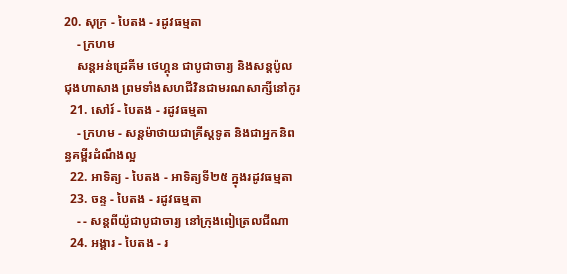20. សុក្រ - បៃតង - រដូវធម្មតា
    - ក្រហម
    សន្តអន់ដ្រេគីម ថេហ្គុន ជាបូជាចារ្យ និងសន្តប៉ូល ជុងហាសាង ព្រមទាំងសហជីវិនជាមរណសាក្សីនៅកូរ
  21. សៅរ៍ - បៃតង - រដូវធម្មតា
    - ក្រហម - សន្តម៉ាថាយជាគ្រីស្តទូត និងជាអ្នកនិពន្ធគម្ពីរដំណឹងល្អ
  22. អាទិត្យ - បៃតង - អាទិត្យទី២៥ ក្នុងរដូវធម្មតា
  23. ចន្ទ - បៃតង - រដូវធម្មតា
    - - សន្តពីយ៉ូជាបូជាចារ្យ នៅក្រុងពៀត្រេលជីណា
  24. អង្គារ - បៃតង - រ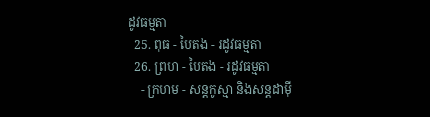ដូវធម្មតា
  25. ពុធ - បៃតង - រដូវធម្មតា
  26. ព្រហ - បៃតង - រដូវធម្មតា
    - ក្រហម - សន្តកូស្មា និងសន្តដាម៉ី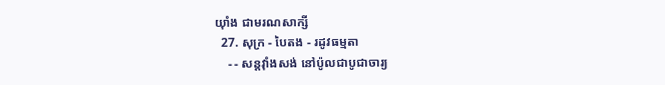យុាំង ជាមរណសាក្សី
  27. សុក្រ - បៃតង - រដូវធម្មតា
    - - សន្តវុាំងសង់ នៅប៉ូលជាបូជាចារ្យ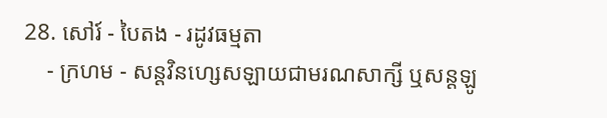28. សៅរ៍ - បៃតង - រដូវធម្មតា
    - ក្រហម - សន្តវិនហ្សេសឡាយជាមរណសាក្សី ឬសន្តឡូ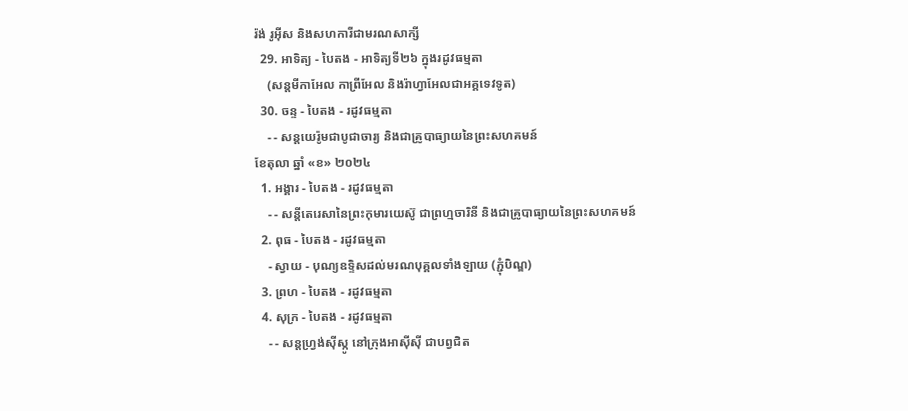រ៉ង់ រូអ៊ីស និងសហការីជាមរណសាក្សី
  29. អាទិត្យ - បៃតង - អាទិត្យទី២៦ ក្នុងរដូវធម្មតា
    (សន្តមីកាអែល កាព្រីអែល និងរ៉ាហ្វាអែលជាអគ្គទេវទូត)
  30. ចន្ទ - បៃតង - រដូវធម្មតា
    - - សន្ដយេរ៉ូមជាបូជាចារ្យ និងជាគ្រូបាធ្យាយនៃព្រះសហគមន៍
ខែតុលា ឆ្នាំ «ខ» ២០២៤
  1. អង្គារ - បៃតង - រដូវធម្មតា
    - - សន្តីតេរេសានៃព្រះកុមារយេស៊ូ ជាព្រហ្មចារិនី និងជាគ្រូបាធ្យាយនៃព្រះសហគមន៍
  2. ពុធ - បៃតង - រដូវធម្មតា
    - ស្វាយ - បុណ្យឧទ្ទិសដល់មរណបុគ្គលទាំងឡាយ (ភ្ជុំបិណ្ឌ)
  3. ព្រហ - បៃតង - រដូវធម្មតា
  4. សុក្រ - បៃតង - រដូវធម្មតា
    - - សន្តហ្វ្រង់ស៊ីស្កូ នៅក្រុងអាស៊ីស៊ី ជាបព្វជិត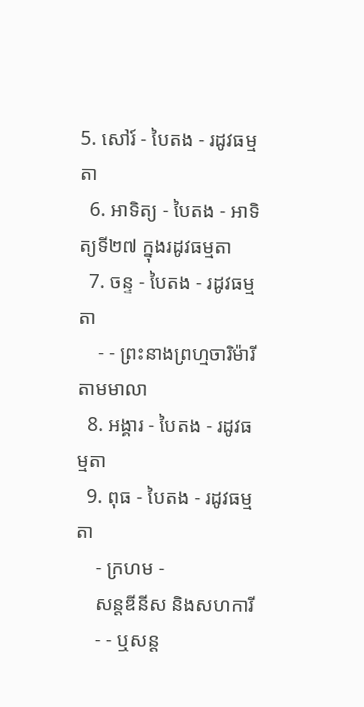5. សៅរ៍ - បៃតង - រដូវធម្មតា
  6. អាទិត្យ - បៃតង - អាទិត្យទី២៧ ក្នុងរដូវធម្មតា
  7. ចន្ទ - បៃតង - រដូវធម្មតា
    - - ព្រះនាងព្រហ្មចារិម៉ារី តាមមាលា
  8. អង្គារ - បៃតង - រដូវធម្មតា
  9. ពុធ - បៃតង - រដូវធម្មតា
    - ក្រហម -
    សន្តឌីនីស និងសហការី
    - - ឬសន្ត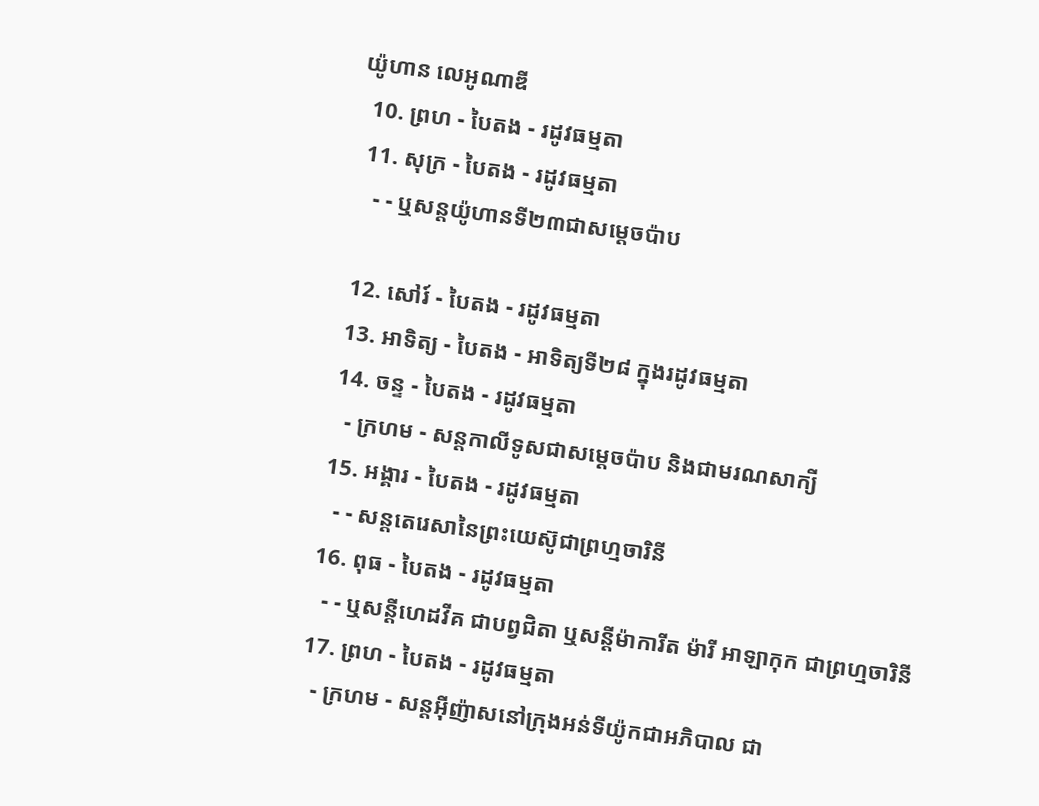យ៉ូហាន លេអូណាឌី
  10. ព្រហ - បៃតង - រដូវធម្មតា
  11. សុក្រ - បៃតង - រដូវធម្មតា
    - - ឬសន្តយ៉ូហានទី២៣ជាសម្តេចប៉ាប

  12. សៅរ៍ - បៃតង - រដូវធម្មតា
  13. អាទិត្យ - បៃតង - អាទិត្យទី២៨ ក្នុងរដូវធម្មតា
  14. ចន្ទ - បៃតង - រដូវធម្មតា
    - ក្រហម - សន្ដកាលីទូសជាសម្ដេចប៉ាប និងជាមរណសាក្យី
  15. អង្គារ - បៃតង - រដូវធម្មតា
    - - សន្តតេរេសានៃព្រះយេស៊ូជាព្រហ្មចារិនី
  16. ពុធ - បៃតង - រដូវធម្មតា
    - - ឬសន្ដីហេដវីគ ជាបព្វជិតា ឬសន្ដីម៉ាការីត ម៉ារី អាឡាកុក ជាព្រហ្មចារិនី
  17. ព្រហ - បៃតង - រដូវធម្មតា
    - ក្រហម - សន្តអ៊ីញ៉ាសនៅក្រុងអន់ទីយ៉ូកជាអភិបាល ជា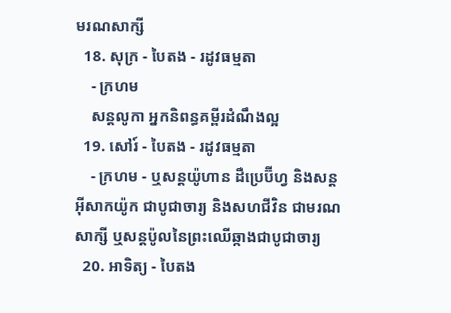មរណសាក្សី
  18. សុក្រ - បៃតង - រដូវធម្មតា
    - ក្រហម
    សន្តលូកា អ្នកនិពន្ធគម្ពីរដំណឹងល្អ
  19. សៅរ៍ - បៃតង - រដូវធម្មតា
    - ក្រហម - ឬសន្ដយ៉ូហាន ដឺប្រេប៊ីហ្វ និងសន្ដអ៊ីសាកយ៉ូក ជាបូជាចារ្យ និងសហជីវិន ជាមរណសាក្សី ឬសន្ដប៉ូលនៃព្រះឈើឆ្កាងជាបូជាចារ្យ
  20. អាទិត្យ - បៃតង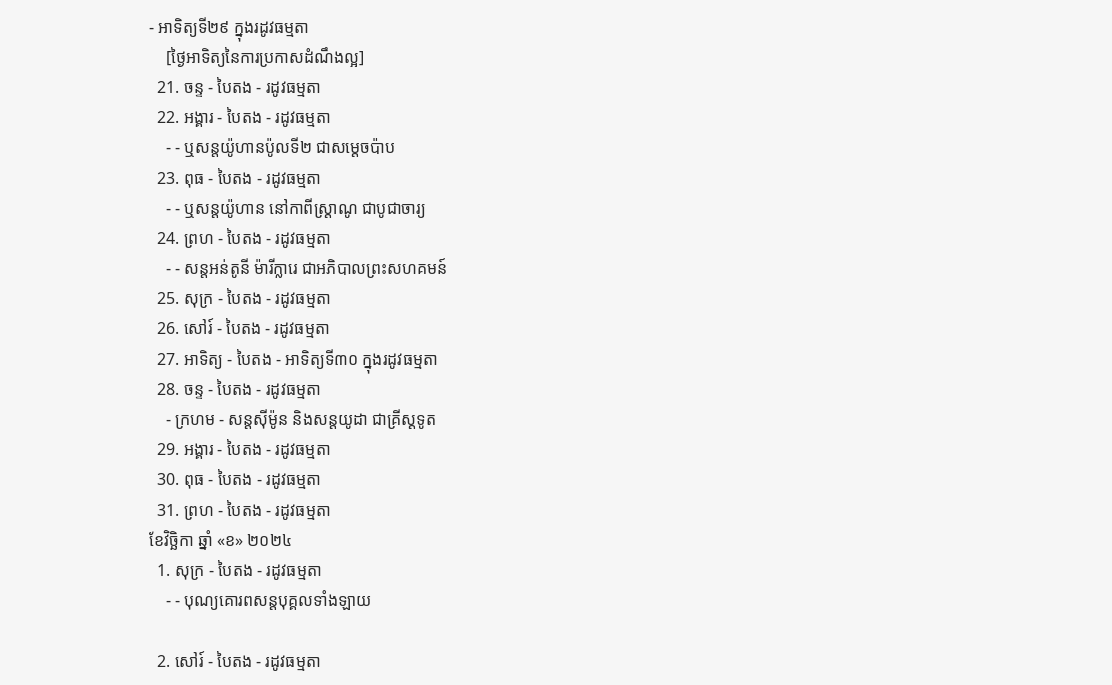- អាទិត្យទី២៩ ក្នុងរដូវធម្មតា
    [ថ្ងៃអាទិត្យនៃការប្រកាសដំណឹងល្អ]
  21. ចន្ទ - បៃតង - រដូវធម្មតា
  22. អង្គារ - បៃតង - រដូវធម្មតា
    - - ឬសន្តយ៉ូហានប៉ូលទី២ ជាសម្ដេចប៉ាប
  23. ពុធ - បៃតង - រដូវធម្មតា
    - - ឬសន្ដយ៉ូហាន នៅកាពីស្រ្ដាណូ ជាបូជាចារ្យ
  24. ព្រហ - បៃតង - រដូវធម្មតា
    - - សន្តអន់តូនី ម៉ារីក្លារេ ជាអភិបាលព្រះសហគមន៍
  25. សុក្រ - បៃតង - រដូវធម្មតា
  26. សៅរ៍ - បៃតង - រដូវធម្មតា
  27. អាទិត្យ - បៃតង - អាទិត្យទី៣០ ក្នុងរដូវធម្មតា
  28. ចន្ទ - បៃតង - រដូវធម្មតា
    - ក្រហម - សន្ដស៊ីម៉ូន និងសន្ដយូដា ជាគ្រីស្ដទូត
  29. អង្គារ - បៃតង - រដូវធម្មតា
  30. ពុធ - បៃតង - រដូវធម្មតា
  31. ព្រហ - បៃតង - រដូវធម្មតា
ខែវិច្ឆិកា ឆ្នាំ «ខ» ២០២៤
  1. សុក្រ - បៃតង - រដូវធម្មតា
    - - បុណ្យគោរពសន្ដបុគ្គលទាំងឡាយ

  2. សៅរ៍ - បៃតង - រដូវធម្មតា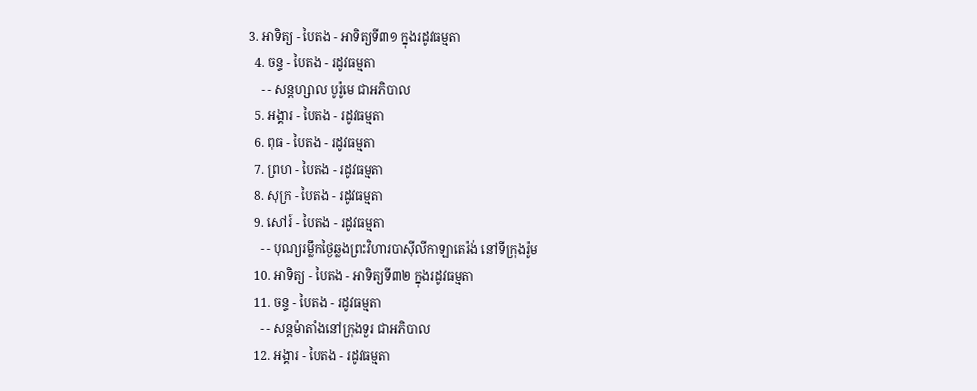3. អាទិត្យ - បៃតង - អាទិត្យទី៣១ ក្នុងរដូវធម្មតា
  4. ចន្ទ - បៃតង - រដូវធម្មតា
    - - សន្ដហ្សាល បូរ៉ូមេ ជាអភិបាល
  5. អង្គារ - បៃតង - រដូវធម្មតា
  6. ពុធ - បៃតង - រដូវធម្មតា
  7. ព្រហ - បៃតង - រដូវធម្មតា
  8. សុក្រ - បៃតង - រដូវធម្មតា
  9. សៅរ៍ - បៃតង - រដូវធម្មតា
    - - បុណ្យរម្លឹកថ្ងៃឆ្លងព្រះវិហារបាស៊ីលីកាឡាតេរ៉ង់ នៅទីក្រុងរ៉ូម
  10. អាទិត្យ - បៃតង - អាទិត្យទី៣២ ក្នុងរដូវធម្មតា
  11. ចន្ទ - បៃតង - រដូវធម្មតា
    - - សន្ដម៉ាតាំងនៅក្រុងទួរ ជាអភិបាល
  12. អង្គារ - បៃតង - រដូវធម្មតា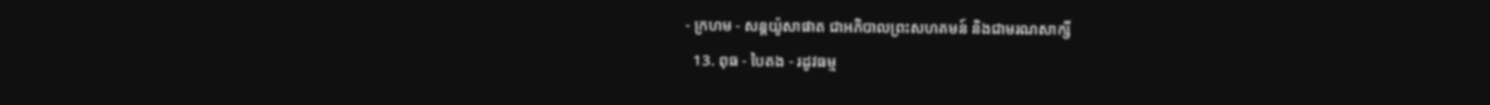- ក្រហម - សន្ដយ៉ូសាផាត ជាអភិបាលព្រះសហគមន៍ និងជាមរណសាក្សី
  13. ពុធ - បៃតង - រដូវធម្ម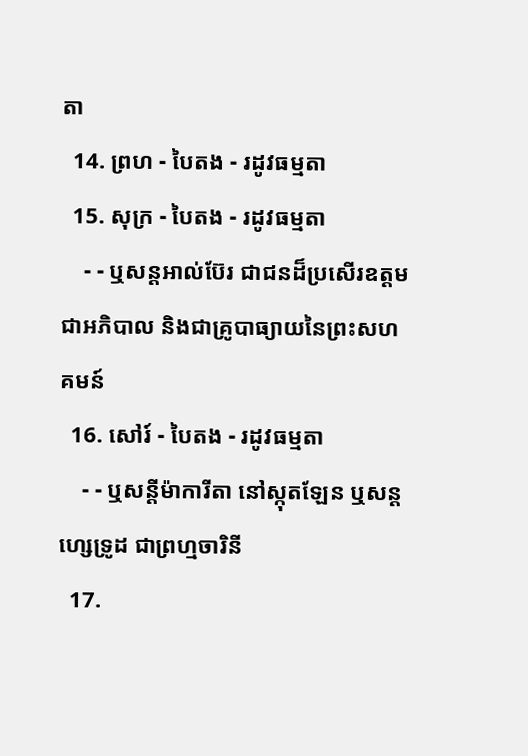តា
  14. ព្រហ - បៃតង - រដូវធម្មតា
  15. សុក្រ - បៃតង - រដូវធម្មតា
    - - ឬសន្ដអាល់ប៊ែរ ជាជនដ៏ប្រសើរឧត្ដមជាអភិបាល និងជាគ្រូបាធ្យាយនៃព្រះសហគមន៍
  16. សៅរ៍ - បៃតង - រដូវធម្មតា
    - - ឬសន្ដីម៉ាការីតា នៅស្កុតឡែន ឬសន្ដហ្សេទ្រូដ ជាព្រហ្មចារិនី
  17.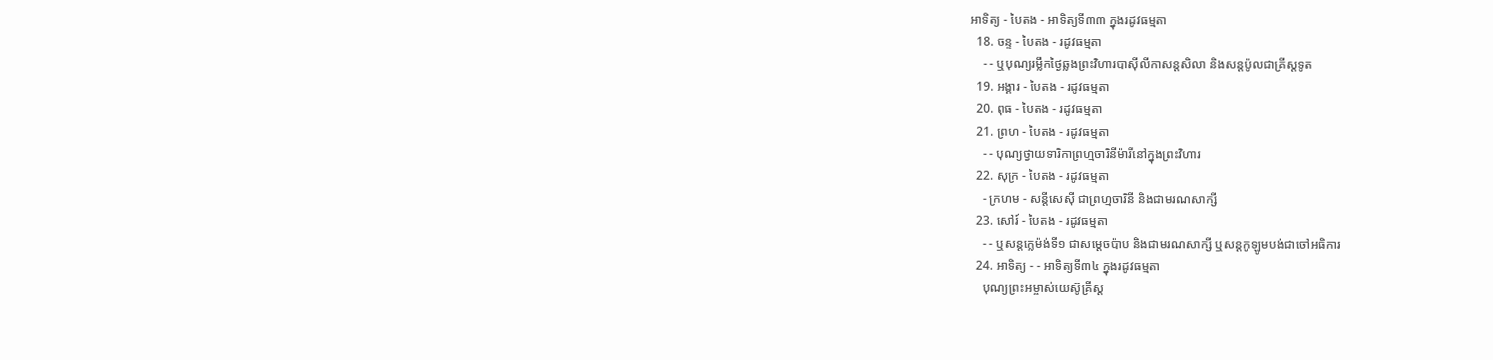អាទិត្យ - បៃតង - អាទិត្យទី៣៣ ក្នុងរដូវធម្មតា
  18. ចន្ទ - បៃតង - រដូវធម្មតា
    - - ឬបុណ្យរម្លឹកថ្ងៃឆ្លងព្រះវិហារបាស៊ីលីកាសន្ដសិលា និងសន្ដប៉ូលជាគ្រីស្ដទូត
  19. អង្គារ - បៃតង - រដូវធម្មតា
  20. ពុធ - បៃតង - រដូវធម្មតា
  21. ព្រហ - បៃតង - រដូវធម្មតា
    - - បុណ្យថ្វាយទារិកាព្រហ្មចារិនីម៉ារីនៅក្នុងព្រះវិហារ
  22. សុក្រ - បៃតង - រដូវធម្មតា
    - ក្រហម - សន្ដីសេស៊ី ជាព្រហ្មចារិនី និងជាមរណសាក្សី
  23. សៅរ៍ - បៃតង - រដូវធម្មតា
    - - ឬសន្ដក្លេម៉ង់ទី១ ជាសម្ដេចប៉ាប និងជាមរណសាក្សី ឬសន្ដកូឡូមបង់ជាចៅអធិការ
  24. អាទិត្យ - - អាទិត្យទី៣៤ ក្នុងរដូវធម្មតា
    បុណ្យព្រះអម្ចាស់យេស៊ូគ្រីស្ដ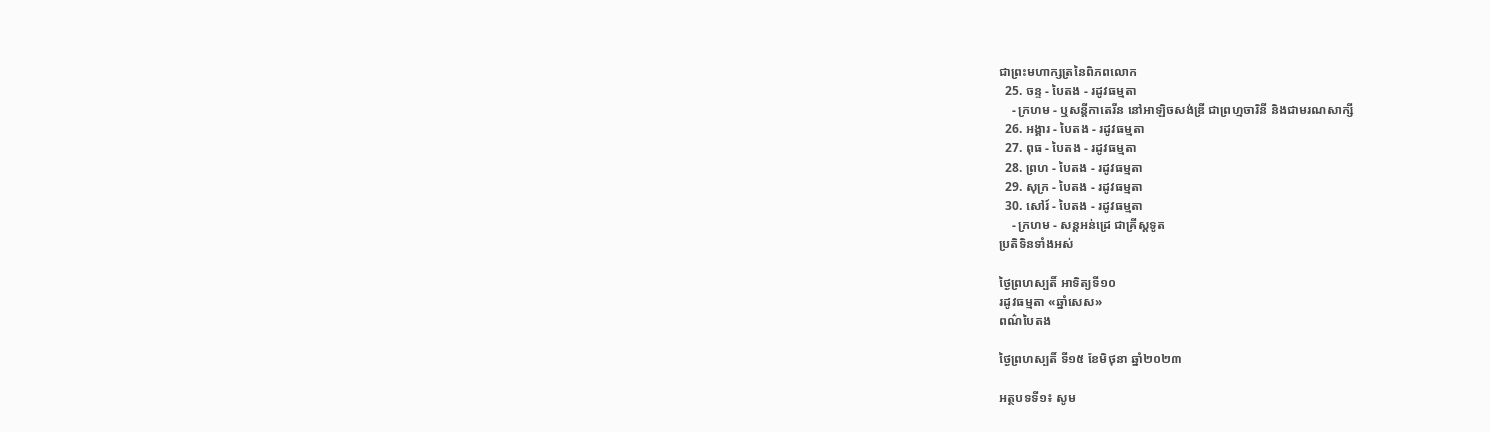ជាព្រះមហាក្សត្រនៃពិភពលោក
  25. ចន្ទ - បៃតង - រដូវធម្មតា
    - ក្រហម - ឬសន្ដីកាតេរីន នៅអាឡិចសង់ឌ្រី ជាព្រហ្មចារិនី និងជាមរណសាក្សី
  26. អង្គារ - បៃតង - រដូវធម្មតា
  27. ពុធ - បៃតង - រដូវធម្មតា
  28. ព្រហ - បៃតង - រដូវធម្មតា
  29. សុក្រ - បៃតង - រដូវធម្មតា
  30. សៅរ៍ - បៃតង - រដូវធម្មតា
    - ក្រហម - សន្ដអន់ដ្រេ ជាគ្រីស្ដទូត
ប្រតិទិនទាំងអស់

ថ្ងៃព្រហស្បតិ៍ អាទិត្យទី១០
រដូវធម្មតា «ឆ្នាំសេស»
ពណ៌បៃតង

ថ្ងៃព្រហស្បតិ៍ ទី១៥ ខែមិថុនា ឆ្នាំ២០២៣

អត្ថបទទី១៖ សូម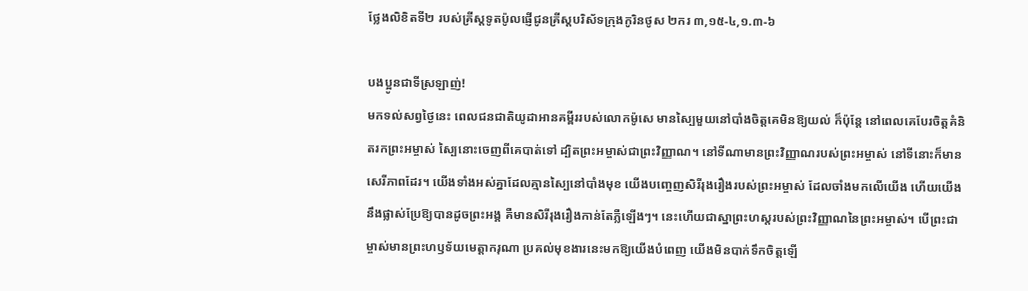ថ្លែងលិខិតទី២ របស់គ្រីស្តទូតប៉ូលផ្ញើជូនគ្រីស្តបរិស័ទក្រុងកូរិនថូស ២ករ ៣,១៥-៤,១.៣-៦

បងប្អូនជាទីស្រឡាញ់!
មកទល់សព្វថ្ងៃនេះ ពេលជនជាតិយូដាអានគម្ពីររបស់លោកម៉ូសេ មានស្បៃមួយនៅបាំងចិត្តគេមិនឱ្យយល់ ក៏ប៉ុន្តែ នៅពេលគេបែរចិត្តគំនិតរកព្រះអម្ចាស់ ស្បៃនោះចេញពីគេបាត់ទៅ ដ្បិតព្រះអម្ចាស់ជាព្រះវិញ្ញាណ។ នៅទីណាមានព្រះវិញ្ញាណរបស់ព្រះអម្ចាស់ នៅទីនោះក៏មានសេរីភាពដែរ។ យើងទាំងអស់គ្នាដែលគ្មានស្បៃនៅបាំងមុខ យើងបញេ្ចញសិរីរុងរឿងរបស់ព្រះអម្ចាស់ ដែលចាំងមកលើយើង ហើយយើងនឹងផ្លាស់ប្រែឱ្យបានដូចព្រះអង្គ គឺមានសិរីរុងរឿងកាន់តែភ្លឺឡើងៗ។ នេះហើយជាស្នាព្រះហស្តរបស់ព្រះវិញ្ញាណនៃព្រះអម្ចាស់។ បើព្រះជាម្ចាស់មានព្រះហឫទ័យមេត្តាករុណា ប្រគល់មុខងារនេះមកឱ្យយើងបំពេញ យើងមិនបាក់ទឹកចិត្តឡើ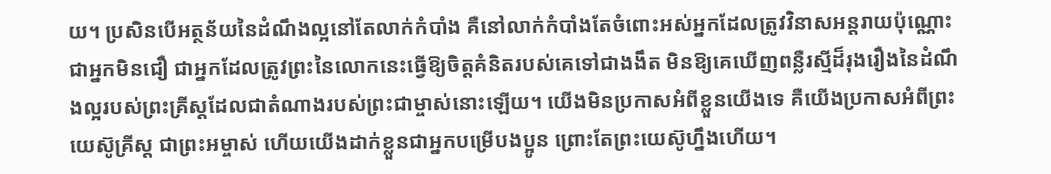យ។ ប្រសិនបើអត្ថន័យនៃដំណឹងល្អនៅតែលាក់កំបាំង គឺនៅលាក់កំបាំងតែចំពោះអស់អ្នកដែលត្រូវវិនាសអន្តរាយប៉ុណ្ណោះ ជាអ្នកមិនជឿ ជាអ្នកដែលត្រូវព្រះនៃលោកនេះធ្វើឱ្យចិត្តគំនិតរបស់គេទៅជាងងឹត មិនឱ្យគេឃើញពន្លឺរស្មីដ៏រុងរឿងនៃដំណឹងល្អរបស់ព្រះគ្រីស្តដែលជាតំណាងរបស់ព្រះជាម្ចាស់នោះឡើយ។ យើងមិនប្រកាសអំពីខ្លួនយើងទេ គឺយើងប្រកាសអំពីព្រះយេស៊ូគ្រីស្ត ជាព្រះអម្ចាស់ ហើយយើងដាក់ខ្លួនជាអ្នកបម្រើបងប្អូន ព្រោះតែព្រះយេស៊ូហ្នឹងហើយ។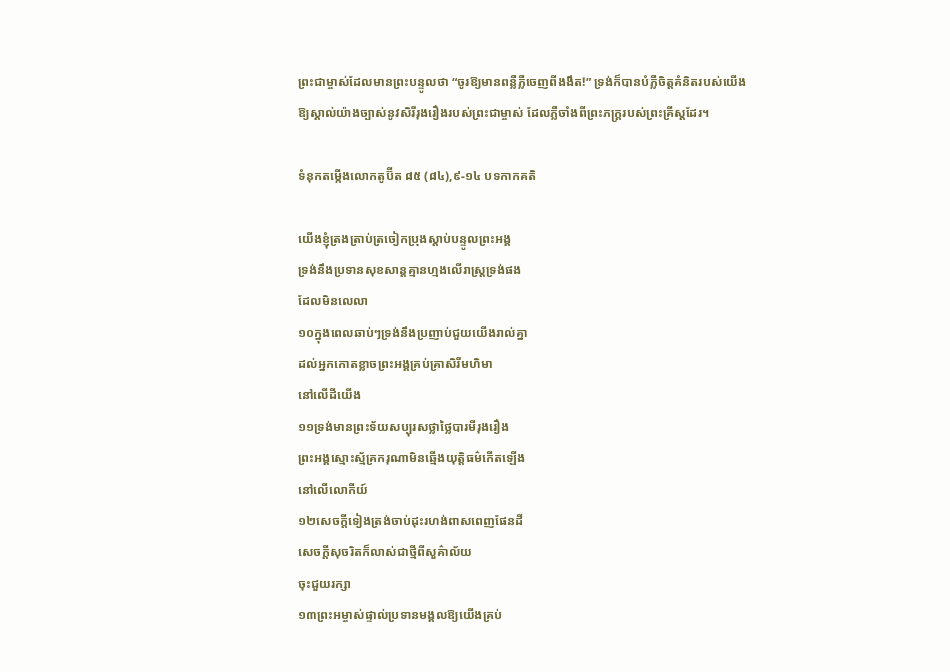ព្រះជាម្ចាស់ដែលមានព្រះបន្ទូលថា “ចូរឱ្យមានពន្លឺភ្លឺចេញពីងងឹត!” ទ្រង់ក៏បានបំភ្លឺចិត្តគំនិតរបស់យើងឱ្យស្គាល់យ៉ាងច្បាស់នូវសិរីរុងរឿងរបស់ព្រះជាម្ចាស់ ដែលភ្លឺចាំងពីព្រះភក្ត្ររបស់ព្រះគ្រីស្តដែរ។

ទំនុកតម្កើងលោកតូប៊ីត ៨៥ (៨៤),៩-១៤ បទកាកគតិ

យើងខ្ញុំត្រងត្រាប់ត្រចៀកប្រុងស្តាប់បន្ទូលព្រះអង្គ
ទ្រង់នឹងប្រទានសុខសាន្តគ្មានហ្មងលើរាស្ត្រទ្រង់ផង
ដែលមិនលេលា
១០ក្នុងពេលឆាប់ៗទ្រង់នឹងប្រញាប់ជួយយើងរាល់គ្នា
ដល់អ្នកកោតខ្លាចព្រះអង្គគ្រប់គ្រាសិរីមហិមា
នៅលើដីយើង
១១ទ្រង់មានព្រះទ័យសប្បុរសថ្លាថ្លៃបារមីរុងរឿង
ព្រះអង្គស្មោះស្ម័គ្រករុណាមិនឆ្មើងយុតិ្តធម៌កើតឡើង
នៅលើលោកីយ៍
១២សេចក្តីទៀងត្រង់ចាប់ដុះរហង់ពាសពេញផែនដី
សេចក្តីសុចរិតក៏លាស់ជាថ្មីពីសួគ៌ាល័យ
ចុះជួយរក្សា
១៣ព្រះអម្ចាស់ផ្ទាល់ប្រទានមង្គលឱ្យយើងគ្រប់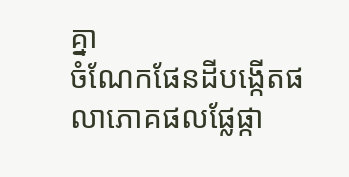គ្នា
ចំណែកផែនដីបង្កើតផលាភោគផលផ្លែផ្កា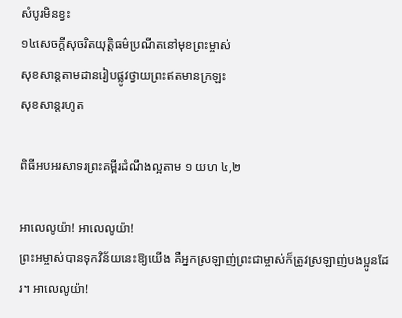សំបូរមិនខ្វះ
១៤សេចក្តីសុចរិតយុត្តិធម៌ប្រណីតនៅមុខព្រះម្ចាស់
សុខសាន្តតាមដានរៀបផ្លូវថ្វាយព្រះឥតមានក្រឡះ
សុខសាន្តរហូត

ពិធីអបអរសាទរព្រះគម្ពីរដំណឹងល្អតាម ១ យហ ៤,២

អាលេលូយ៉ា! អាលេលូយ៉ា!
ព្រះអម្ចាស់បានទុកវិន័យនេះឱ្យយើង គឺអ្នកស្រឡាញ់ព្រះជាម្ចាស់ក៏ត្រូវស្រឡាញ់បងប្អូនដែរ។ អាលេលូយ៉ា!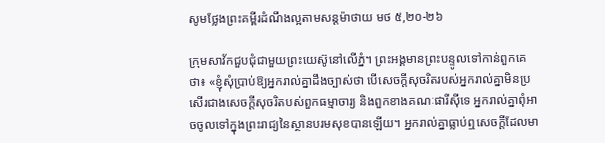សូមថ្លែងព្រះគម្ពីរដំណឹងល្អតាមសន្តម៉ាថាយ មថ ៥,២០-២៦

ក្រុមសាវ័កជួបជុំជាមួយព្រះយេស៊ូនៅលើភ្នំ។ ព្រះអង្គមានព្រះបន្ទូលទៅកាន់ពួកគេថា៖ «ខ្ញុំសុំប្រាប់ឱ្យអ្នករាល់គ្នាដឹងច្បាស់ថា បើសេចក្តីសុចរិតរបស់អ្នករាល់គ្នាមិនប្រសើរជាងសេចក្តីសុចរិតបស់ពួកធម្មាចារ្យ និងពួកខាងគណៈផារីស៊ីទេ អ្នករាល់គ្នាពុំអាចចូលទៅក្នុងព្រះរាជ្យនៃស្ថានបរមសុខបានឡើយ។ អ្នករាល់គ្នាធ្លាប់ឮសេចក្តីដែលមា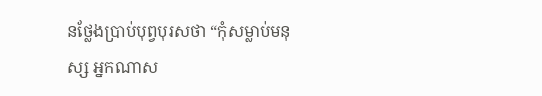នថ្លែងប្រាប់បុព្វបុរសថា “កុំសម្លាប់មនុស្ស អ្នកណាស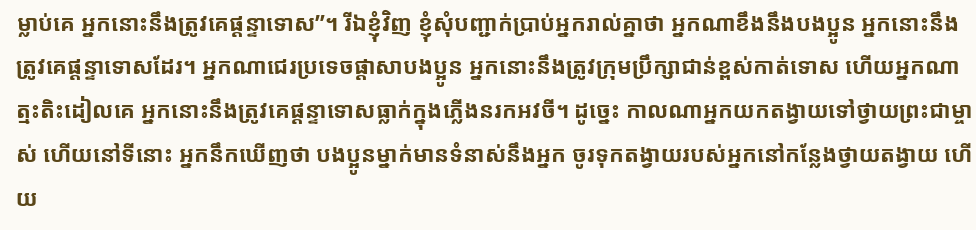ម្លាប់គេ អ្នកនោះនឹងត្រូវគេផ្តន្ទាទោស”។ រីឯខ្ញុំវិញ ខ្ញុំសុំបញ្ជាក់ប្រាប់អ្នករាល់គ្នាថា អ្នកណាខឹងនឹងបងប្អូន អ្នកនោះនឹងត្រូវគេផ្តន្ទាទោសដែរ។ អ្នកណាជេរប្រទេចផ្តាសាបងប្អូន អ្នកនោះនឹងត្រូវក្រុមប្រឹក្សាជាន់ខ្ពស់កាត់ទោស ហើយអ្នកណាត្មះតិះដៀលគេ អ្នកនោះនឹងត្រូវគេផ្តន្ទាទោសធ្លាក់ក្នុងភ្លើងនរកអវចី។ ដូច្នេះ កាលណាអ្នកយកតង្វាយទៅថ្វាយព្រះជាម្ចាស់ ហើយនៅទីនោះ អ្នកនឹកឃើញថា បងប្អូនម្នាក់មានទំនាស់នឹងអ្នក ចូរទុកតង្វាយរបស់អ្នកនៅកន្លែងថ្វាយតង្វាយ ហើយ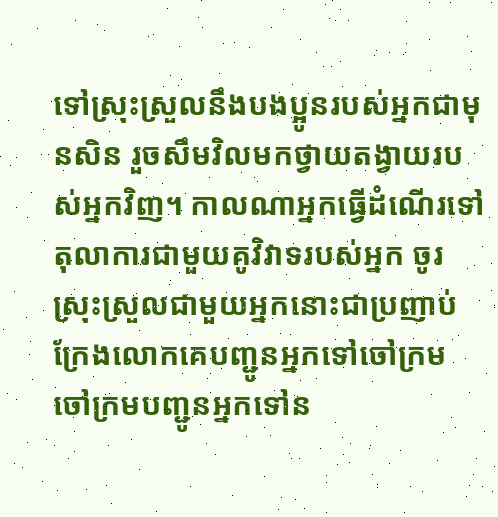ទៅស្រុះស្រួលនឹងបងប្អូនរបស់អ្នកជាមុនសិន រួចសឹមវិលមកថ្វាយតង្វាយរបស់អ្នកវិញ។ កាលណាអ្នកធ្វើដំណើរទៅតុលាការជាមួយគូវិវាទរបស់អ្នក ចូរស្រុះស្រួលជាមួយអ្នកនោះជាប្រញាប់ ក្រែងលោកគេបញ្ជូនអ្នកទៅចៅក្រម ចៅក្រមបញ្ជូនអ្នកទៅន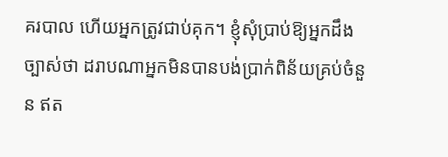គរបាល ហើយអ្នកត្រូវជាប់គុក។ ខ្ញុំសុំប្រាប់ឱ្យអ្នកដឹងច្បាស់ថា ដរាបណាអ្នកមិនបានបង់ប្រាក់ពិន័យគ្រប់ចំនួន ឥត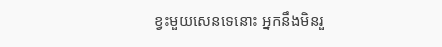ខ្វះមួយសេនទេនោះ អ្នកនឹងមិនរួ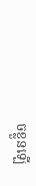ចខ្លួនឡើ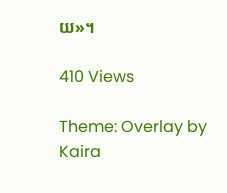យ»។

410 Views

Theme: Overlay by Kaira